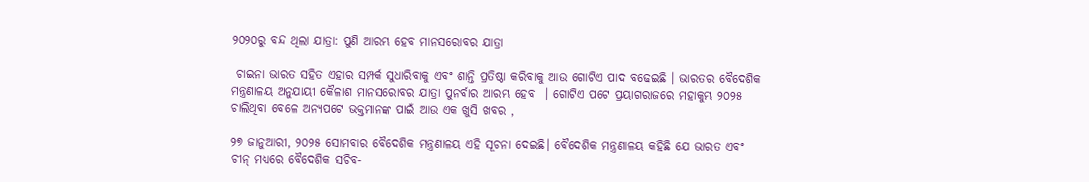୨୦୨୦ରୁ ବନ୍ଦ ଥିଲା ଯାତ୍ରା: ପୁଣି ଆରମ୍ଭ ହେବ ମାନସରୋବର ଯାତ୍ରା

 ଚାଇନା ଭାରତ ସହିତ ଏହାର ସମ୍ପର୍କ ସୁଧାରିବାକୁ ଏବଂ ଶାନ୍ତି ପ୍ରତିଷ୍ଠା କରିବାକୁ ଆଉ ଗୋଟିଏ ପାଦ ବଢେଇଛି । ଭାରତର ବୈଦେଶିକ ମନ୍ତ୍ରଣାଳୟ ଅନୁଯାୟୀ କୈଳାଶ ମାନସରୋବର ଯାତ୍ରା ପୁନର୍ବାର ଆରମ୍ଭ ହେବ  । ଗୋଟିଏ ପଟେ ପ୍ରୟାଗରାଜରେ ମହାକୁମ୍ଭ ୨୦୨୫ ଚାଲିଥିବା ବେଳେ ଅନ୍ୟପଟେ ଭକ୍ତମାନଙ୍କ ପାଇଁ ଆଉ ଏକ ଖୁସି ଖବର ,

୨୭ ଜାନୁଆରୀ, ୨୦୨୫ ସୋମବାର ବୈଦେଶିକ ମନ୍ତ୍ରଣାଳୟ ଏହି ସୂଚନା ଦେଇଛି। ବୈଦେଶିକ ମନ୍ତ୍ରଣାଳୟ କହିଛି ଯେ ଭାରତ ଏବଂ ଚୀନ୍ ମଧ୍ୟରେ ବୈଦେଶିକ ସଚିବ-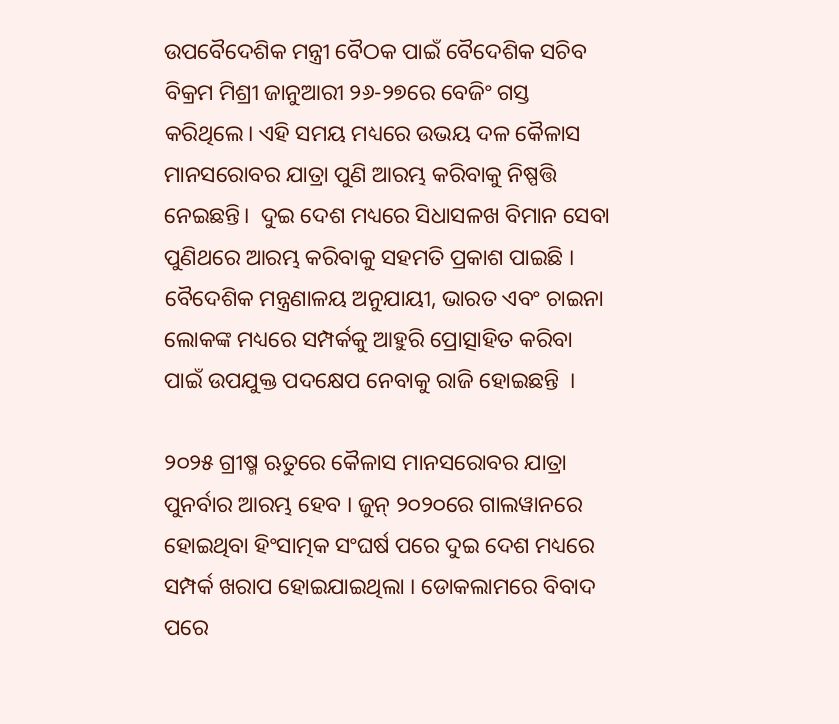ଉପବୈଦେଶିକ ମନ୍ତ୍ରୀ ବୈଠକ ପାଇଁ ବୈଦେଶିକ ସଚିବ ବିକ୍ରମ ମିଶ୍ରୀ ଜାନୁଆରୀ ୨୬-୨୭ରେ ବେଜିଂ ଗସ୍ତ କରିଥିଲେ। ଏହି ସମୟ ମଧ୍ୟରେ ଉଭୟ ଦଳ କୈଳାସ ମାନସରୋବର ଯାତ୍ରା ପୁଣି ଆରମ୍ଭ କରିବାକୁ ନିଷ୍ପତ୍ତି ନେଇଛନ୍ତି।  ଦୁଇ ଦେଶ ମଧ୍ୟରେ ସିଧାସଳଖ ବିମାନ ସେବା ପୁଣିଥରେ ଆରମ୍ଭ କରିବାକୁ ସହମତି ପ୍ରକାଶ ପାଇଛି । ବୈଦେଶିକ ମନ୍ତ୍ରଣାଳୟ ଅନୁଯାୟୀ, ଭାରତ ଏବଂ ଚାଇନା ଲୋକଙ୍କ ମଧ୍ୟରେ ସମ୍ପର୍କକୁ ଆହୁରି ପ୍ରୋତ୍ସାହିତ କରିବା ପାଇଁ ଉପଯୁକ୍ତ ପଦକ୍ଷେପ ନେବାକୁ ରାଜି ହୋଇଛନ୍ତି  ।

୨୦୨୫ ଗ୍ରୀଷ୍ମ ଋତୁରେ କୈଳାସ ମାନସରୋବର ଯାତ୍ରା ପୁନର୍ବାର ଆରମ୍ଭ ହେବ । ଜୁନ୍ ୨୦୨୦ରେ ଗାଲୱାନରେ ହୋଇଥିବା ହିଂସାତ୍ମକ ସଂଘର୍ଷ ପରେ ଦୁଇ ଦେଶ ମଧ୍ୟରେ ସମ୍ପର୍କ ଖରାପ ହୋଇଯାଇଥିଲା । ଡୋକଲାମରେ ବିବାଦ ପରେ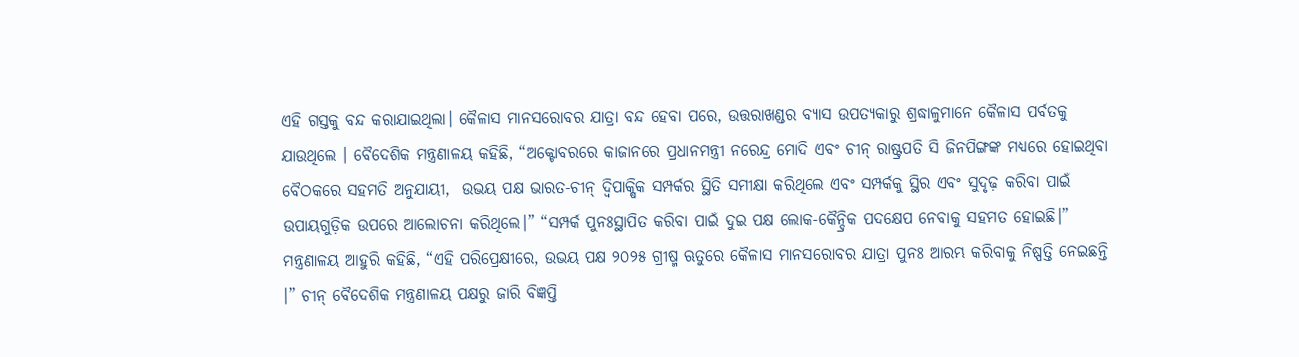ଏହି ଗସ୍ତକୁ ବନ୍ଦ କରାଯାଇଥିଲା। କୈଳାସ ମାନସରୋବର ଯାତ୍ରା ବନ୍ଦ ହେବା ପରେ, ଉତ୍ତରାଖଣ୍ଡର ବ୍ୟାସ ଉପତ୍ୟକାରୁ ଶ୍ରଦ୍ଧାଳୁମାନେ କୈଳାସ ପର୍ବତକୁ ଯାଉଥିଲେ । ବୈଦେଶିକ ମନ୍ତ୍ରଣାଳୟ କହିଛି, “ଅକ୍ଟୋବରରେ କାଜାନରେ ପ୍ରଧାନମନ୍ତ୍ରୀ ନରେନ୍ଦ୍ର ମୋଦି ଏବଂ ଚୀନ୍ ରାଷ୍ଟ୍ରପତି ସି ଜିନପିଙ୍ଗଙ୍କ ମଧ୍ୟରେ ହୋଇଥିବା ବୈଠକରେ ସହମତି ଅନୁଯାୟୀ,  ଉଭୟ ପକ୍ଷ ଭାରତ-ଚୀନ୍ ଦ୍ୱିପାକ୍ଷିକ ସମ୍ପର୍କର ସ୍ଥିତି ସମୀକ୍ଷା କରିଥିଲେ ଏବଂ ସମ୍ପର୍କକୁ ସ୍ଥିର ଏବଂ ସୁଦୃଢ଼ କରିବା ପାଇଁ ଉପାୟଗୁଡ଼ିକ ଉପରେ ଆଲୋଚନା କରିଥିଲେ।” “ସମ୍ପର୍କ ପୁନଃସ୍ଥାପିତ କରିବା ପାଇଁ ଦୁଇ ପକ୍ଷ ଲୋକ-କୈନ୍ଦ୍ରିକ ପଦକ୍ଷେପ ନେବାକୁ ସହମତ ହୋଇଛି।” ମନ୍ତ୍ରଣାଳୟ ଆହୁରି କହିଛି, “ଏହି ପରିପ୍ରେକ୍ଷୀରେ, ଉଭୟ ପକ୍ଷ ୨୦୨୫ ଗ୍ରୀଷ୍ମ ଋତୁରେ କୈଳାସ ମାନସରୋବର ଯାତ୍ରା ପୁନଃ ଆରମ୍ଭ କରିବାକୁ ନିଷ୍ପତ୍ତି ନେଇଛନ୍ତି ।” ଚୀନ୍ ବୈଦେଶିକ ମନ୍ତ୍ରଣାଳୟ ପକ୍ଷରୁ ଜାରି ବିଜ୍ଞପ୍ତି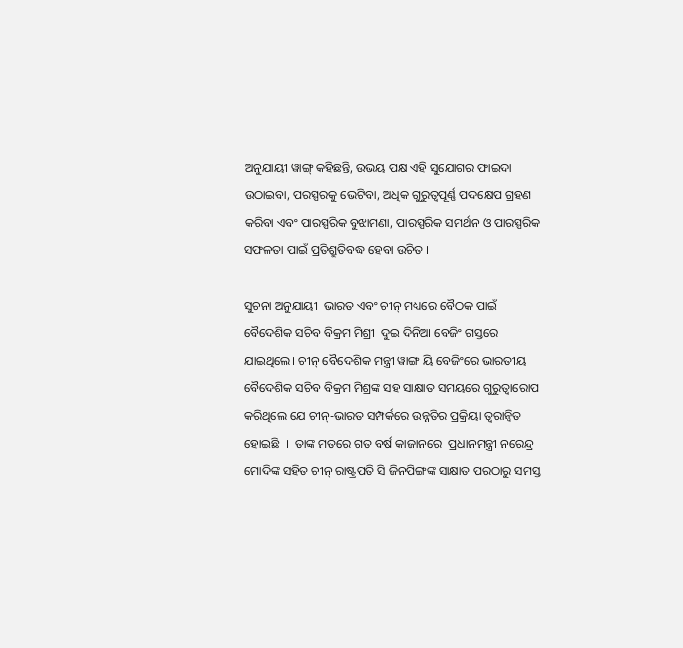ଅନୁଯାୟୀ ୱାଙ୍ଗ୍ କହିଛନ୍ତି, ଉଭୟ ପକ୍ଷ ଏହି ସୁଯୋଗର ଫାଇଦା ଉଠାଇବା, ପରସ୍ପରକୁ ଭେଟିବା, ଅଧିକ ଗୁରୁତ୍ୱପୂର୍ଣ୍ଣ ପଦକ୍ଷେପ ଗ୍ରହଣ କରିବା ଏବଂ ପାରସ୍ପରିକ ବୁଝାମଣା, ପାରସ୍ପରିକ ସମର୍ଥନ ଓ ପାରସ୍ପରିକ ସଫଳତା ପାଇଁ ପ୍ରତିଶ୍ରୁତିବଦ୍ଧ ହେବା ଉଚିତ ।

ସୁଚନା ଅନୁଯାୟୀ  ଭାରତ ଏବଂ ଚୀନ୍ ମଧ୍ୟରେ ବୈଠକ ପାଇଁ ବୈଦେଶିକ ସଚିବ ବିକ୍ରମ ମିଶ୍ରୀ  ଦୁଇ ଦିନିଆ ବେଜିଂ ଗସ୍ତରେ ଯାଇଥିଲେ। ଚୀନ୍ ବୈଦେଶିକ ମନ୍ତ୍ରୀ ୱାଙ୍ଗ ୟି ବେଜିଂରେ ଭାରତୀୟ ବୈଦେଶିକ ସଚିବ ବିକ୍ରମ ମିଶ୍ରଙ୍କ ସହ ସାକ୍ଷାତ ସମୟରେ ଗୁରୁତ୍ୱାରୋପ କରିଥିଲେ ଯେ ଚୀନ୍-ଭାରତ ସମ୍ପର୍କରେ ଉନ୍ନତିର ପ୍ରକ୍ରିୟା ତ୍ୱରାନ୍ୱିତ ହୋଇଛି  ।  ତାଙ୍କ ମତରେ ଗତ ବର୍ଷ କାଜାନରେ  ପ୍ରଧାନମନ୍ତ୍ରୀ ନରେନ୍ଦ୍ର ମୋଦିଙ୍କ ସହିତ ଚୀନ୍ ରାଷ୍ଟ୍ରପତି ସି ଜିନପିଙ୍ଗଙ୍କ ସାକ୍ଷାତ ପରଠାରୁ ସମସ୍ତ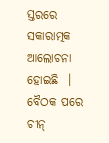ସ୍ତରରେ ସକାରାତ୍ମକ ଆଲୋଚନା ହୋଇଛି  ।  ବୈଠକ ପରେ ଚୀନ୍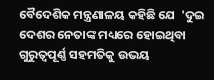ବୈଦେଶିକ ମନ୍ତ୍ରଣାଳୟ କହିଛି ଯେ  'ଦୁଇ ଦେଶର ନେତାଙ୍କ ମଧ୍ୟରେ ହୋଇଥିବା ଗୁରୁତ୍ୱପୂର୍ଣ୍ଣ ସହମତିକୁ ଉଭୟ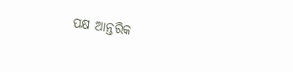ପକ୍ଷ ଆନ୍ତରିକ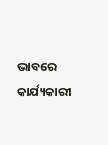ଭାବରେ କାର୍ଯ୍ୟକାରୀ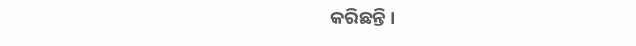କରିଛନ୍ତି ।